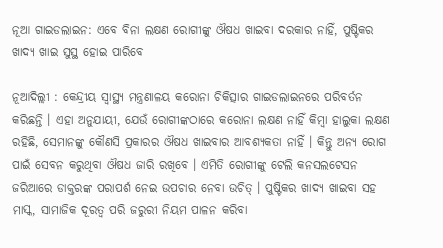ନୂଆ ଗାଇଡଲାଇନ: ଏବେ ବିନା ଲକ୍ଷଣ ରୋଗୀଙ୍କୁ ଔଷଧ ଖାଇବା ଦରକାର ନାହିଁ, ପୁଷ୍ଟିକର ଖାଦ୍ୟ ଖାଇ ସୁସ୍ଥ ହୋଇ ପାରିବେ

ନୂଆଦିଲ୍ଲୀ : କେନ୍ଦ୍ରୀୟ ସ୍ୱାସ୍ଥ୍ୟ ମନ୍ତ୍ରଣାଳୟ କରୋନା ଚିକିତ୍ସାର ଗାଇଡଲାଇନରେ ପରିବର୍ତନ କରିଛନ୍ତି । ଏହା ଅନୁଯାୟୀ, ଯେଉଁ ରୋଗୀଙ୍କଠାରେ କରୋନା ଲକ୍ଷଣ ନାହିଁ କିମ୍ବା ହାଲୁକା ଲକ୍ଷଣ ରହିଛି, ସେମାନଙ୍କୁ କୌଣସି ପ୍ରକାରର ଔଷଧ ଖାଇବାର ଆବଶ୍ୟକତା ନାହିଁ । କିନ୍ତୁ ଅନ୍ୟ ରୋଗ ପାଇଁ ସେବନ କରୁଥିବା ଔଷଧ ଜାରି ରଖିବେ । ଏମିତି ରୋଗୀଙ୍କୁ ଟେଲି କନସଲଟେସନ ଜରିଆରେ ଡାକ୍ତରଙ୍କ ପରାପର୍ଶ ନେଇ ଉପଚାର ନେବା ଉଚିତ୍ । ପୁଷ୍ଟିକର ଖାଦ୍ୟ ଖାଇବା ସହ ମାସ୍କ, ସାମାଜିକ ଦୂରତ୍ୱ ପରି ଜରୁରୀ ନିୟମ ପାଳନ କରିବା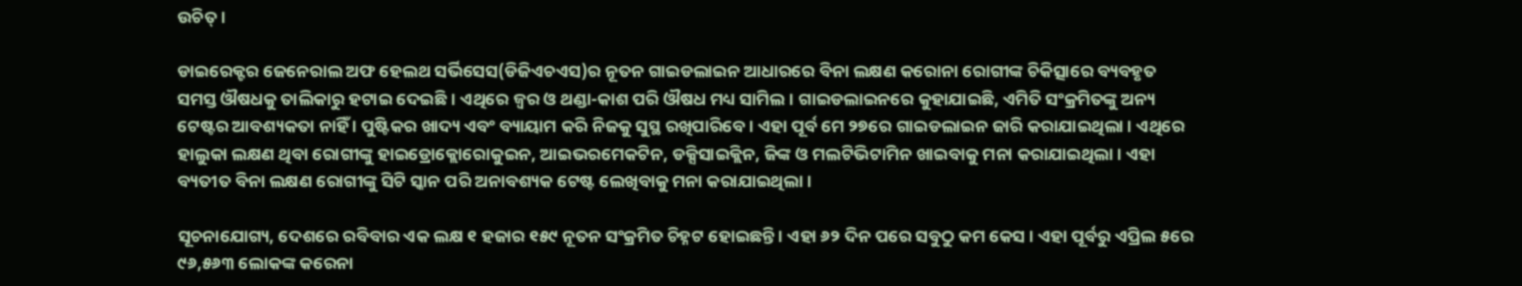ଉଚିତ୍ ।

ଡାଇରେକ୍ଟର ଜେନେରାଲ ଅଫ ହେଲଥ ସର୍ଭିସେସ(ଡିଜିଏଚଏସ)ର ନୂତନ ଗାଇଡଲାଇନ ଆଧାରରେ ବିନା ଲକ୍ଷଣ କରୋନା ରୋଗୀଙ୍କ ଚିକିତ୍ସାରେ ବ୍ୟବହୃତ ସମସ୍ତ ଔଷଧକୁ ତାଲିକାରୁ ହଟାଇ ଦେଇଛି । ଏଥିରେ ଜ୍ୱର ଓ ଥଣ୍ଡା-କାଶ ପରି ଔଷଧ ମଧ୍ୟ ସାମିଲ । ଗାଇଡଲାଇନରେ କୁହାଯାଇଛି, ଏମିତି ସଂକ୍ରମିତଙ୍କୁ ଅନ୍ୟ ଟେଷ୍ଟର ଆବଶ୍ୟକତା ନାହିଁ । ପୁଷ୍ଟିକର ଖାଦ୍ୟ ଏବଂ ବ୍ୟାୟାମ କରି ନିଜକୁ ସୁସ୍ଥ ରଖିପାରିବେ । ଏହା ପୂର୍ବ ମେ ୨୭ରେ ଗାଇଡଲାଇନ ଜାରି କରାଯାଇଥିଲା । ଏଥିରେ ହାଲୁକା ଲକ୍ଷଣ ଥିବା ରୋଗୀଙ୍କୁ ହାଇଡ୍ରୋକ୍ଲୋରୋକୁଇନ, ଆଇଭରମେକଟିନ, ଡକ୍ସିସାଇକ୍ଲିନ, ଜିଙ୍କ ଓ ମଲଟିଭିଟାମିନ ଖାଇବାକୁ ମନା କରାଯାଇଥିଲା । ଏହା ବ୍ୟତୀତ ବିନା ଲକ୍ଷଣ ରୋଗୀଙ୍କୁ ସିଟି ସ୍କାନ ପରି ଅନାବଶ୍ୟକ ଟେଷ୍ଟ ଲେଖିବାକୁ ମନା କରାଯାଇଥିଲା ।

ସୂଚନାଯୋଗ୍ୟ, ଦେଶରେ ରବିବାର ଏକ ଲକ୍ଷ ୧ ହଜାର ୧୫୯ ନୂତନ ସଂକ୍ରମିତ ଚିହ୍ନଟ ହୋଇଛନ୍ତି । ଏହା ୬୨ ଦିନ ପରେ ସବୁଠୁ କମ କେସ । ଏହା ପୂର୍ବରୁ ଏପ୍ରିଲ ୫ରେ ୯୬,୫୬୩ ଲୋକଙ୍କ କରେନା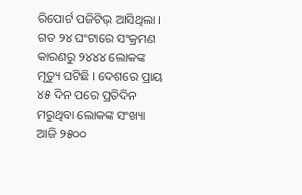ରିପୋର୍ଟ ପଜିଟିଭ୍ ଆସିଥିଲା । ଗତ ୨୪ ଘଂଟାରେ ସଂକ୍ରମଣ କାରଣରୁ ୨୪୪୪ ଲୋକଙ୍କ ମୃତ୍ୟୁ ଘଟିଛି । ଦେଶରେ ପ୍ରାୟ ୪୫ ଦିନ ପରେ ପ୍ରତିଦିନ ମରୁଥିବା ଲୋକଙ୍କ ସଂଖ୍ୟା ଆଜି ୨୫୦୦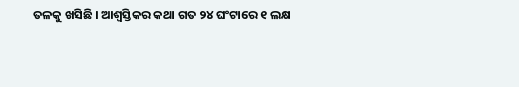ତଳକୁ ଖସିଛି । ଆଶ୍ୱସ୍ତିକର କଥା ଗତ ୨୪ ଘଂଟାରେ ୧ ଲକ୍ଷ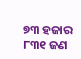୭୩ ହଜାର ୮୩୧ ଜଣ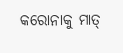କରୋନାକୁ ମାତ୍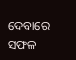ଦେବାରେ ସଫଳ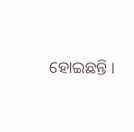ହୋଇଛନ୍ତି ।